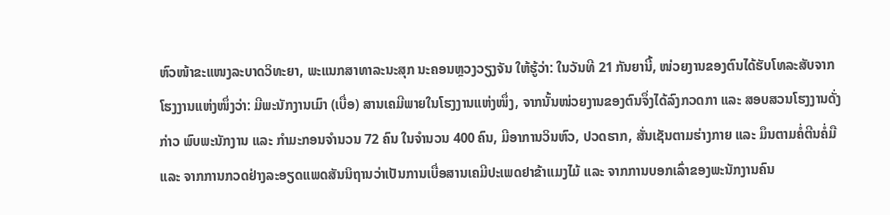ຫົວໜ້າຂະແໜງລະບາດວິທະຍາ, ພະແນກສາທາລະນະສຸກ ນະຄອນຫຼວງວຽງຈັນ ໃຫ້ຮູ້ວ່າ: ໃນວັນທີ 21 ກັນຍານີ້, ໜ່ວຍງານຂອງຕົນໄດ້ຮັບໂທລະສັບຈາກໂຮງງານແຫ່ງໜຶ່ງວ່າ: ມີພະນັກງານເມົາ (ເບື່ອ) ສານເຄມີພາຍໃນໂຮງງານແຫ່ງໜຶ່ງ, ຈາກນັ້ນໜ່ວຍງານຂອງຕົນຈຶ່ງໄດ້ລົງກວດກາ ແລະ ສອບສວນໂຮງງານດັ່ງກ່າວ ພົບພະນັກງານ ແລະ ກຳມະກອນຈຳນວນ 72 ຄົນ ໃນຈຳນວນ 400 ຄົນ, ມີອາການວິນຫົວ, ປວດຮາກ, ສັ່ນເຊັນຕາມຮ່າງກາຍ ແລະ ມຶນຕາມຄໍ່ຕີນຄໍ່ມື ແລະ ຈາກການກວດຢ່າງລະອຽດແພດສັນນິຖານວ່າເປັນການເບື່ອສານເຄມີປະເພດຢາຂ້າແມງໄມ້ ແລະ ຈາກການບອກເລົ່າຂອງພະນັກງານຄົນ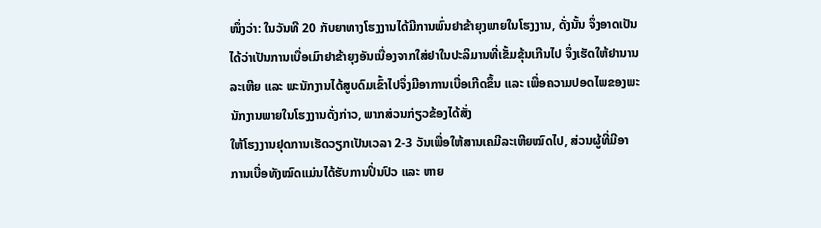ໜຶ່ງວ່າ: ໃນວັນທີ 20 ກັບຍາທາງໂຮງງານໄດ້ມີການພົ່ນຢາຂ້າຍຸງພາຍໃນໂຮງງານ, ດັ່ງນັ້ນ ຈຶ່ງອາດເປັນໄດ້ວ່າເປັນການເບື່ອເມົາຢາຂ້າຍຸງອັນເນື່ອງຈາກໃສ່ຢາໃນປະລິມານທີ່ເຂັ້ມຂຸ້ນເກີນໄປ ຈຶ່ງເຮັດໃຫ້ຢານານລະເຫີຍ ແລະ ພະນັກງານໄດ້ສູບດົມເຂົ້າໄປຈຶ່ງມີອາການເບື່ອເກີດຂຶ້ນ ແລະ ເພື່ອຄວາມປອດໄພຂອງພະນັກງານພາຍໃນໂຮງງານດັ່ງກ່າວ, ພາກສ່ວນກ່ຽວຂ້ອງໄດ້ສັ່ງ
ໃຫ້ໂຮງງານຢຸດການເຮັດວຽກເປັນເວລາ 2-3 ວັນເພື່ອໃຫ້ສານເຄມີລະເຫີຍໝົດໄປ, ສ່ວນຜູ້ທີ່ມີອາການເບື່ອທັງໝົດແມ່ນໄດ້ຮັບການປິ່ນປົວ ແລະ ຫາຍ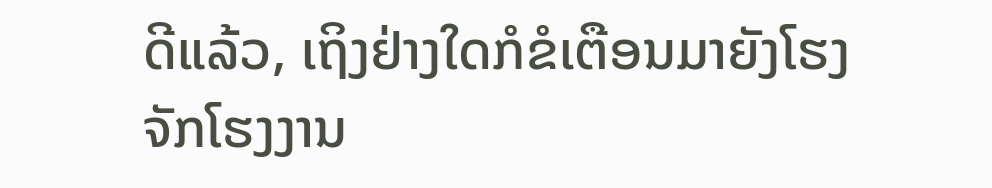ດີແລ້ວ, ເຖິງຢ່າງໃດກໍຂໍເຕືອນມາຍັງໂຮງຈັກໂຮງງານ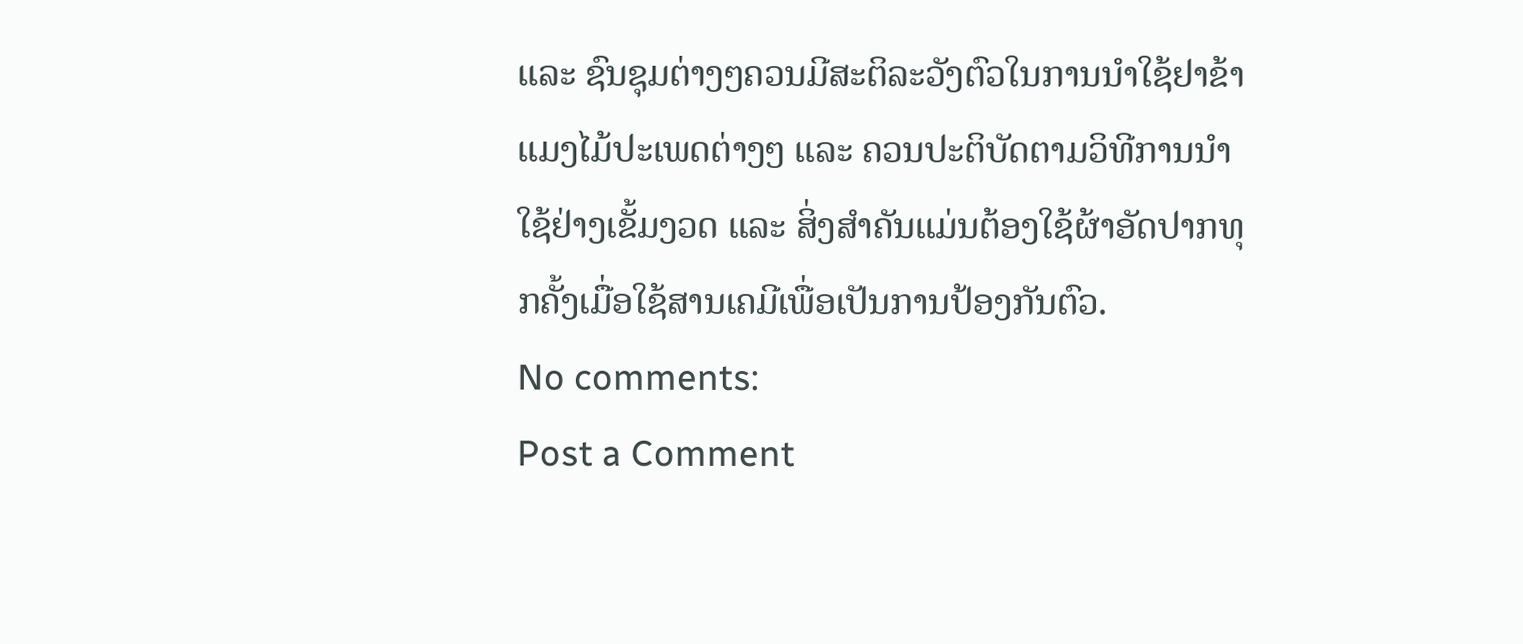ແລະ ຊົນຊຸມຕ່າງໆຄວນມີສະຕິລະວັງຕົວໃນການນຳໃຊ້ຢາຂ້າແມງໄມ້ປະເພດຕ່າງໆ ແລະ ຄວນປະຕິບັດຕາມວິທີການນຳໃຊ້ຢ່າງເຂັ້ມງວດ ແລະ ສິ່ງສຳຄັນແມ່ນຕ້ອງໃຊ້ຜ້າອັດປາກທຸກຄັ້ງເມື່ອໃຊ້ສານເຄມີເພື່ອເປັນການປ້ອງກັນຕົວ.
No comments:
Post a Comment